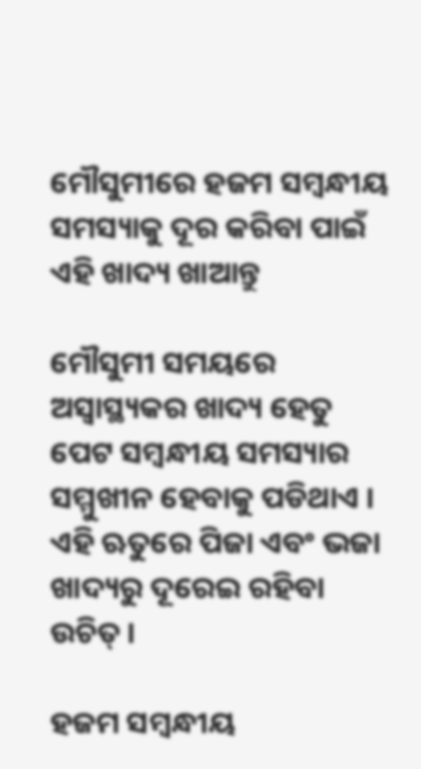ମୌସୁମୀରେ ହଜମ ସମ୍ବନ୍ଧୀୟ ସମସ୍ୟାକୁ ଦୂର କରିବା ପାଇଁ ଏହି ଖାଦ୍ୟ ଖାଆନ୍ତୁ

ମୌସୁମୀ ସମୟରେ ଅସ୍ୱାସ୍ଥ୍ୟକର ଖାଦ୍ୟ ହେତୁ ପେଟ ସମ୍ବନ୍ଧୀୟ ସମସ୍ୟାର ସମ୍ମୁଖୀନ ହେବାକୁ ପଡିଥାଏ । ଏହି ଋତୁରେ ପିଜା ଏବଂ ଭଜା ଖାଦ୍ୟରୁ ଦୂରେଇ ରହିବା ଉଚିତ୍ ।

ହଜମ ସମ୍ବନ୍ଧୀୟ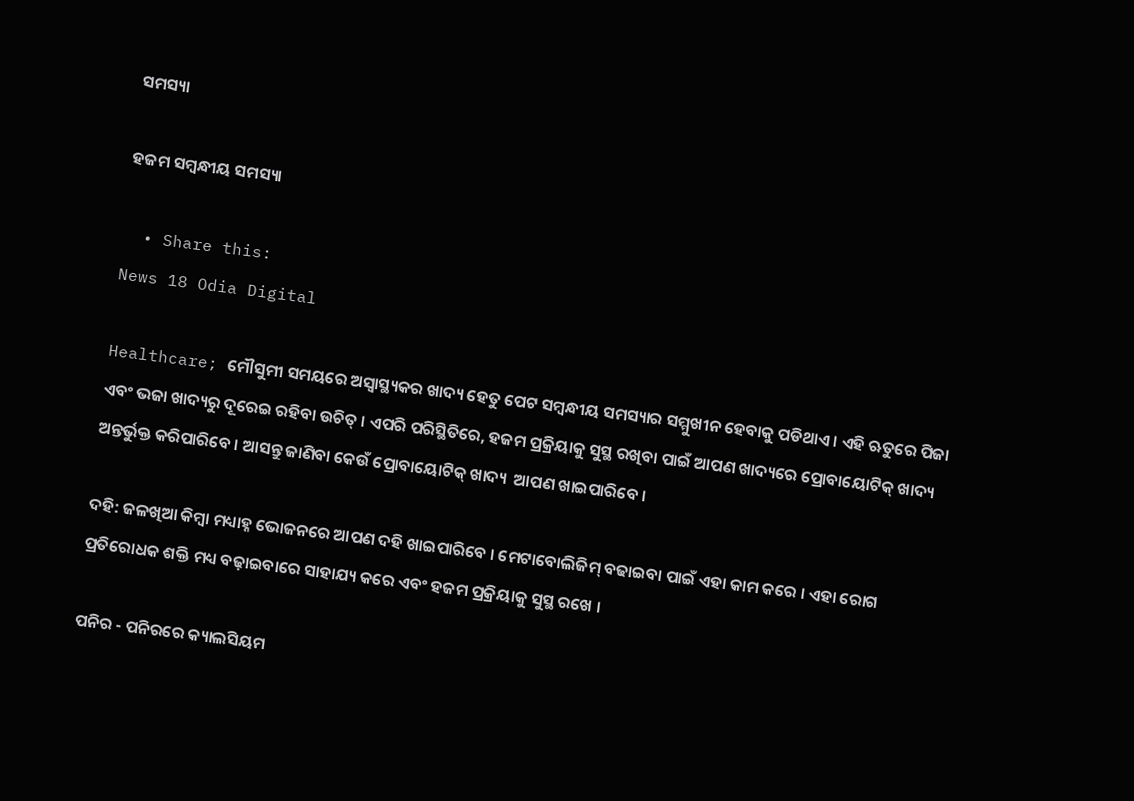ସମସ୍ୟା

ହଜମ ସମ୍ବନ୍ଧୀୟ ସମସ୍ୟା

  • Share this:
News 18 Odia Digital

Healthcare; ମୌସୁମୀ ସମୟରେ ଅସ୍ୱାସ୍ଥ୍ୟକର ଖାଦ୍ୟ ହେତୁ ପେଟ ସମ୍ବନ୍ଧୀୟ ସମସ୍ୟାର ସମ୍ମୁଖୀନ ହେବାକୁ ପଡିଥାଏ । ଏହି ଋତୁରେ ପିଜା ଏବଂ ଭଜା ଖାଦ୍ୟରୁ ଦୂରେଇ ରହିବା ଉଚିତ୍ । ଏପରି ପରିସ୍ଥିତିରେ, ହଜମ ପ୍ରକ୍ରିୟାକୁ ସୁସ୍ଥ ରଖିବା ପାଇଁ ଆପଣ ଖାଦ୍ୟରେ ପ୍ରୋବାୟୋଟିକ୍ ଖାଦ୍ୟ ଅନ୍ତର୍ଭୁକ୍ତ କରିପାରିବେ । ଆସନ୍ତୁ ଜାଣିବା କେଉଁ ପ୍ରୋବାୟୋଟିକ୍ ଖାଦ୍ୟ  ଆପଣ ଖାଇପାରିବେ ।

ଦହି: ଜଳଖିଆ କିମ୍ବା ମଧ୍ୟାହ୍ନ ଭୋଜନରେ ଆପଣ ଦହି ଖାଇପାରିବେ । ମେଟାବୋଲିଜିମ୍ ବଢାଇବା ପାଇଁ ଏହା କାମ କରେ । ଏହା ରୋଗ ପ୍ରତିରୋଧକ ଶକ୍ତି ମଧ୍ୟ ବଢ଼ାଇବାରେ ସାହାଯ୍ୟ କରେ ଏବଂ ହଜମ ପ୍ରକ୍ରିୟାକୁ ସୁସ୍ଥ ରଖେ ।

ପନିର - ପନିରରେ କ୍ୟାଲସିୟମ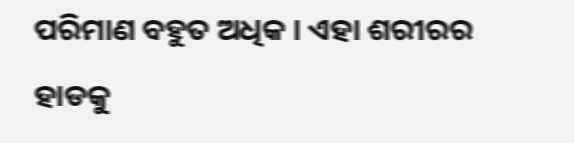ପରିମାଣ ବହୁତ ଅଧିକ । ଏହା ଶରୀରର ହାଡକୁ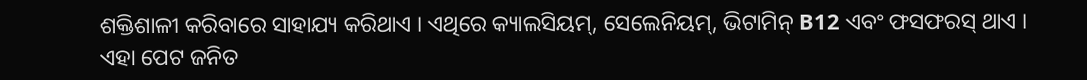ଶକ୍ତିଶାଳୀ କରିବାରେ ସାହାଯ୍ୟ କରିଥାଏ । ଏଥିରେ କ୍ୟାଲସିୟମ୍, ସେଲେନିୟମ୍, ଭିଟାମିନ୍ B12 ଏବଂ ଫସଫରସ୍ ଥାଏ । ଏହା ପେଟ ଜନିତ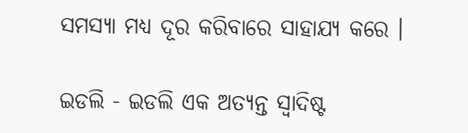ସମସ୍ୟା ମଧ୍ୟ ଦୂର କରିବାରେ ସାହାଯ୍ୟ କରେ ।

ଇଡଲି - ଇଡଲି ଏକ ଅତ୍ୟନ୍ତ ସ୍ୱାଦିଷ୍ଟ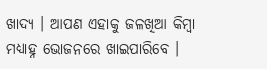ଖାଦ୍ୟ । ଆପଣ ଏହାକୁ ଜଳଖିଆ କିମ୍ବା ମଧ୍ୟାହ୍ନ ଭୋଜନରେ ଖାଇପାରିବେ ।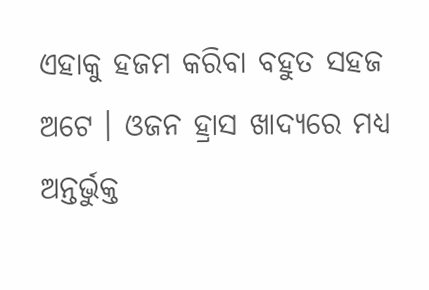ଏହାକୁ ହଜମ କରିବା ବହୁତ ସହଜ ଅଟେ । ଓଜନ ହ୍ରାସ ଖାଦ୍ୟରେ ମଧ୍ୟ ଅନ୍ତର୍ଭୁକ୍ତ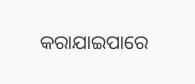କରାଯାଇପାରେ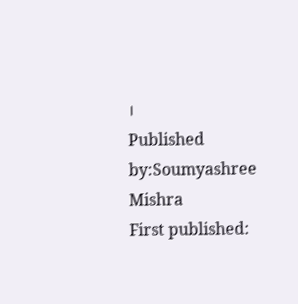।
Published by:Soumyashree Mishra
First published: